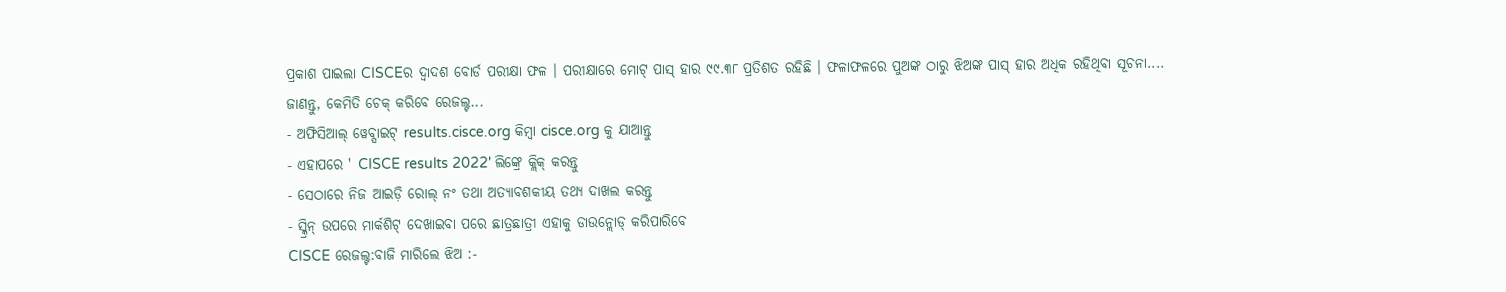ପ୍ରକାଶ ପାଇଲା CISCEର ଦ୍ୱାଦଶ ବୋର୍ଡ ପରୀକ୍ଷା ଫଳ । ପରୀକ୍ଷାରେ ମୋଟ୍ ପାସ୍ ହାର ୯୯.୩୮ ପ୍ରତିଶତ ରହିଛି । ଫଳାଫଳରେ ପୁଅଙ୍କ ଠାରୁ ଝିଅଙ୍କ ପାସ୍ ହାର ଅଧିକ ରହିଥିବା ସୂଚନା....
ଜାଣନ୍ତୁ, କେମିତି ଚେକ୍ କରିବେ ରେଜଲ୍ଟ...
- ଅଫିସିଆଲ୍ ୱେବ୍ସାଇଟ୍ results.cisce.org କିମ୍ୱା cisce.org କୁ ଯାଆନ୍ତୁ
- ଏହାପରେ ' CISCE results 2022' ଲିଙ୍କ୍ରେ କ୍ଲିକ୍ କରନ୍ତୁ
- ସେଠାରେ ନିଜ ଆଇଡ଼ି ରୋଲ୍ ନଂ ତଥା ଅତ୍ୟାବଶକୀୟ ତଥ୍ୟ ଦାଖଲ କରନ୍ତୁ
- ସ୍କ୍ରିନ୍ ଉପରେ ମାର୍କଶିଟ୍ ଦେଖାଇବା ପରେ ଛାତ୍ରଛାତ୍ରୀ ଏହାକୁ ଡାଉନ୍ଲୋଡ୍ କରିପାରିବେ
CISCE ରେଜଲ୍ଟ:ବାଜି ମାରିଲେ ଝିଅ :-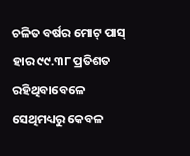ଚଳିତ ବର୍ଷର ମୋଟ୍ ପାସ୍ ହାର ୯୯.୩୮ ପ୍ରତିଶତ ରହିଥିବାବେଳେ ସେଥିମଧ୍ୟରୁ କେବଳ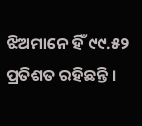ଝିଅମାନେ ହିଁ ୯୯.୫୨ ପ୍ରତିଶତ ରହିଛନ୍ତି ।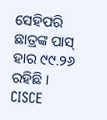ସେହିପରି ଛାତ୍ରଙ୍କ ପାସ୍ ହାର ୯୯.୨୬ ରହିଛି ।
CISCE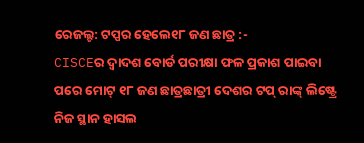ରେଜଲ୍ଟ: ଟପ୍ପର ହେଲେ୧୮ ଜଣ ଛାତ୍ର :-
CISCEର ଦ୍ୱାଦଶ ବୋର୍ଡ ପରୀକ୍ଷା ଫଳ ପ୍ରକାଶ ପାଇବା ପରେ ମୋଟ୍ ୧୮ ଜଣ ଛାତ୍ରଛାତ୍ରୀ ଦେଶର ଟପ୍ ରାଙ୍କ୍ ଲିଷ୍ଟ୍ରେ ନିଜ ସ୍ଥାନ ହାସଲ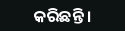କରିଛନ୍ତି ।